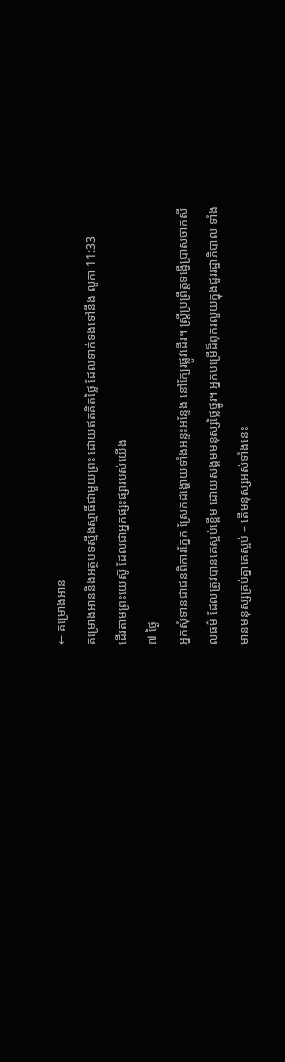← គម្រោងអាន
គម្រោងអាននិងអត្ថបទស្មឹងស្មាធិ៍ជាមួយព្រះ ដោយឥតគិតថ្លៃ ដែលទាក់ទងទៅនឹង លូកា 11:33
ដើរតាមព្រះយេស៊ូ ដែលជាអ្នកផ្សះផ្សារបស់យើង
៧ ថ្ងៃ
អ្នកសុំទានជាជនពិការភ្នែក ស្រែកដង្ហោយទាំងអន្ទះអន្ទែង នៅក្បែរផ្លូវដើរ។ ស្រ្តីប្រព្រឹត្តទង្វើប្រាសចាកសីលធម៌ ដែលត្រូវបានគេស្អប់ខ្ពើម ដោយសង្គមមនុស្សថ្លៃថ្នូរ។ អ្នកបម្រើដ៏ពុករលួយក្នុងជួររដ្ឋាភិបាល ទាំងមានមនុស្សគ្រប់គ្នាគេស្អប់ – តើមនុស្សអស់ទាំងនេះ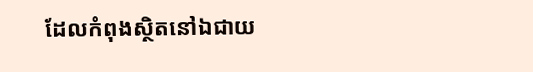ដែលកំពុងស្ថិតនៅឯជាយ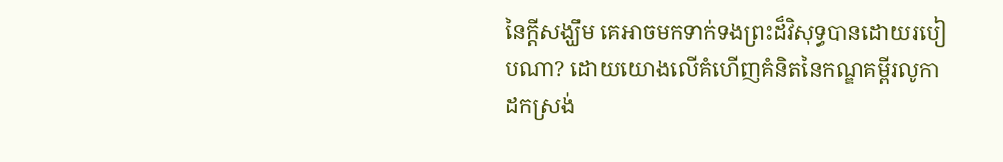នៃក្ដីសង្ឃឹម គេអាចមកទាក់ទងព្រះដ៏វិសុទ្ធបានដោយរបៀបណា? ដោយយោងលើគំហើញគំនិតនៃកណ្ឌគម្ពីរលូកា ដកស្រង់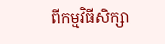ពីកម្មវិធីសិក្សា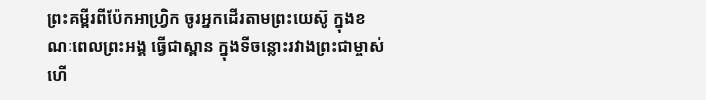ព្រះគម្ពីរពីប៉ែកអាហ្រ្វិក ចូរអ្នកដើរតាមព្រះយេស៊ូ ក្នុងខណៈពេលព្រះអង្គ ធ្វើជាស្ពាន ក្នុងទីចន្លោះរវាងព្រះជាម្ចាស់ ហើ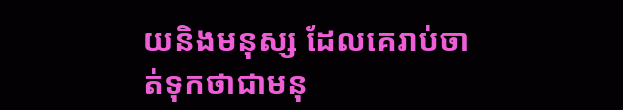យនិងមនុស្ស ដែលគេរាប់ចាត់ទុកថាជាមនុ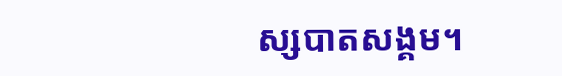ស្សបាតសង្គម។